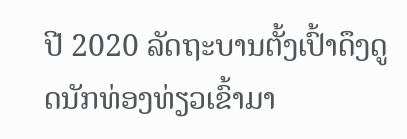ປີ 2020 ລັດຖະບານຕັ້ງເປົ້າດຶງດູດນັກທ່ອງທ່ຽວເຂົ້າມາ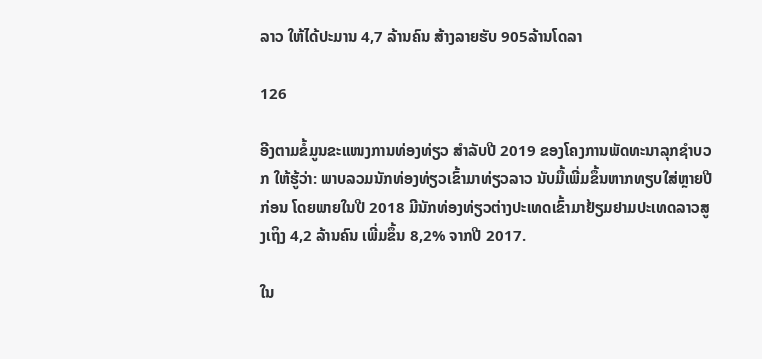ລາວ ໃຫ້ໄດ້ປະມານ 4,7 ລ້ານຄົນ ສ້າງລາຍຮັບ 905ລ້ານໂດລາ

126

ອີງຕາມຂໍ້ມູນຂະແໜງການທ່ອງທ່ຽວ ສຳລັບປີ 2019 ຂອງໂຄງການພັດທະນາລຸກຊໍາບວກ ໃຫ້ຮູ້ວ່າ: ພາບລວມນັກທ່ອງທ່ຽວເຂົ້າມາທ່ຽວລາວ ນັບມື້ເພີ່ມຂຶ້ນຫາກທຽບໃສ່ຫຼາຍປີກ່ອນ ໂດຍພາຍໃນປີ 2018 ມີນັກທ່ອງທ່ຽວຕ່າງປະເທດເຂົ້າມາຢ້ຽມຢາມປະເທດລາວສູງເຖິງ 4,2 ລ້ານຄົນ ເພີ່ມຂຶ້ນ 8,2% ຈາກປີ 2017.

ໃນ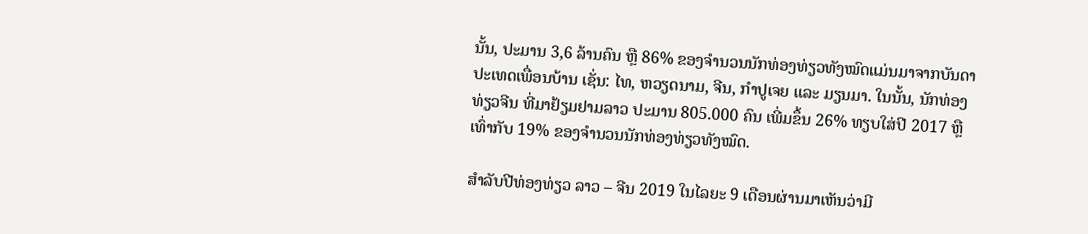ນັ້ນ, ປະມານ 3,6 ລ້ານຄົນ ຫຼື 86% ຂອງຈໍານວນນັກທ່ອງທ່ຽວທັງໝົດແມ່ນມາຈາກບັນດາປະເທດເພື່ອນບ້ານ ເຊັ່ນ: ໄທ, ຫວຽດນາມ, ຈີນ, ກຳປູເຈຍ ແລະ ມຽນມາ. ໃນນັ້ນ, ນັກທ່ອງທ່ຽວຈີນ ທີ່ມາຢ້ຽມຢາມລາວ ປະມານ 805.000 ຄົນ ເພີ່ມຂຶ້ນ 26% ທຽບໃສ່ປີ 2017 ຫຼື ເທົ່າກັບ 19% ຂອງຈຳນວນນັກທ່ອງທ່ຽວທັງໝົດ.

ສຳລັບປີທ່ອງທ່ຽວ ລາວ – ຈີນ 2019 ໃນໄລຍະ 9 ເດືອນຜ່ານມາເຫັນວ່າມີ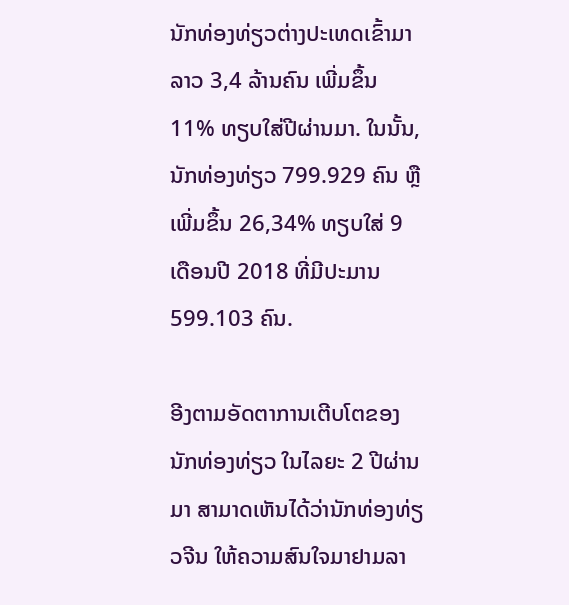ນັກທ່ອງທ່ຽວຕ່າງປະເທດເຂົ້າມາລາວ 3,4 ລ້ານຄົນ ເພີ່ມຂຶ້ນ 11% ທຽບໃສ່ປີຜ່ານມາ. ໃນນັ້ນ, ນັກທ່ອງທ່ຽວ 799.929 ຄົນ ຫຼື ເພີ່ມຂຶ້ນ 26,34% ທຽບໃສ່ 9 ເດືອນປີ 2018 ທີ່ມີປະມານ 599.103 ຄົນ.

ອີງຕາມອັດຕາການເຕີບໂຕຂອງນັກທ່ອງທ່ຽວ ໃນໄລຍະ 2 ປີຜ່ານມາ ສາມາດເຫັນໄດ້ວ່ານັກທ່ອງທ່ຽວຈີນ ໃຫ້ຄວາມສົນໃຈມາຢາມລາ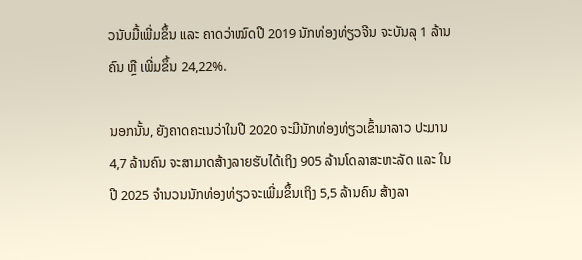ວນັບມື້ເພີ່ມຂຶ້ນ ແລະ ຄາດວ່າໝົດປີ 2019 ນັກທ່ອງທ່ຽວຈີນ ຈະບັນລຸ 1 ລ້ານຄົນ ຫຼື ເພີ່ມຂຶ້ນ 24,22%.

ນອກນັ້ນ, ຍັງຄາດຄະເນວ່າໃນປີ 2020 ຈະມີນັກທ່ອງທ່ຽວເຂົ້າມາລາວ ປະມານ 4,7 ລ້ານຄົນ ຈະສາມາດສ້າງລາຍຮັບໄດ້ເຖິງ 905 ລ້ານໂດລາສະຫະລັດ ແລະ ໃນປີ 2025 ຈຳນວນນັກທ່ອງທ່ຽວຈະເພີ່ມຂຶ້ນເຖິງ 5,5 ລ້ານຄົນ ສ້າງລາ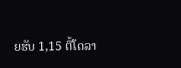ຍຮັບ 1,15 ຕື້ໂດລາ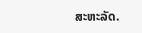ສະຫະລັດ.